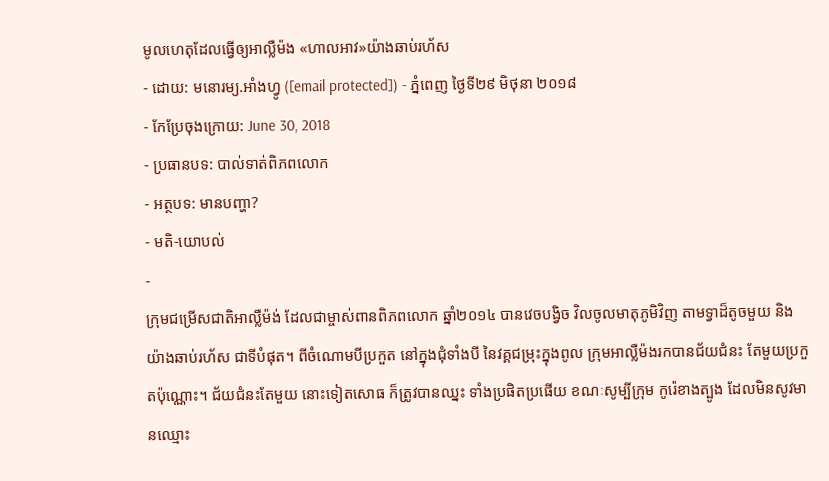មូលហេតុដែលធ្វើឲ្យអាល្លឺម៉ង «ហាលអាវ»យ៉ាងឆាប់រហ័ស
- ដោយ: មនោរម្យ.អាំងហ្វូ ([email protected]) - ភ្នំពេញ ថ្ងៃទី២៩ មិថុនា ២០១៨
- កែប្រែចុងក្រោយ: June 30, 2018
- ប្រធានបទ: បាល់ទាត់ពិភពលោក
- អត្ថបទ: មានបញ្ហា?
- មតិ-យោបល់
-
ក្រុមជម្រើសជាតិអាល្លឺម៉ង់ ដែលជាម្ចាស់ពានពិភពលោក ឆ្នាំ២០១៤ បានវេចបង្វិច វិលចូលមាតុភូមិវិញ តាមទ្វាដ៏តូចមួយ និងយ៉ាងឆាប់រហ័ស ជាទីបំផុត។ ពីចំណោមបីប្រកួត នៅក្នុងជុំទាំងបី នៃវគ្គជម្រុះក្នុងពូល ក្រុមអាល្លឺម៉ងរកបានជ័យជំនះ តែមួយប្រកួតប៉ុណ្ណោះ។ ជ័យជំនះតែមួយ នោះទៀតសោធ ក៏ត្រូវបានឈ្នះ ទាំងប្រផិតប្រផើយ ខណៈសូម្បីក្រុម កូរ៉េខាងត្បូង ដែលមិនសូវមានឈ្មោះ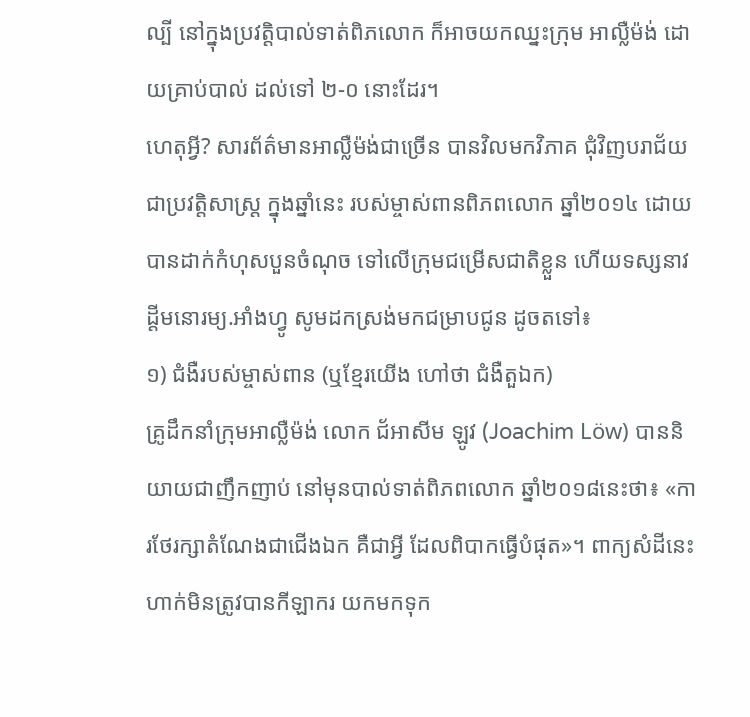ល្បី នៅក្នុងប្រវត្តិបាល់ទាត់ពិភលោក ក៏អាចយកឈ្នះក្រុម អាល្លឺម៉ង់ ដោយគ្រាប់បាល់ ដល់ទៅ ២-០ នោះដែរ។
ហេតុអ្វី? សារព័ត៌មានអាល្លឺម៉ង់ជាច្រើន បានវិលមកវិភាគ ជុំវិញបរាជ័យ ជាប្រវត្តិសាស្ត្រ ក្នុងឆ្នាំនេះ របស់ម្ចាស់ពានពិភពលោក ឆ្នាំ២០១៤ ដោយបានដាក់កំហុសបួនចំណុច ទៅលើក្រុមជម្រើសជាតិខ្លួន ហើយទស្សនាវដ្ដីមនោរម្យ.អាំងហ្វូ សូមដកស្រង់មកជម្រាបជូន ដូចតទៅ៖
១) ជំងឺរបស់ម្ចាស់ពាន (ឬខ្មែរយើង ហៅថា ជំងឺតួឯក)
គ្រូដឹកនាំក្រុមអាល្លឺម៉ង់ លោក ជ័អាសីម ឡូវ (Joachim Löw) បាននិយាយជាញឹកញាប់ នៅមុនបាល់ទាត់ពិភពលោក ឆ្នាំ២០១៨នេះថា៖ «ការថែរក្សាតំណែងជាជើងឯក គឺជាអ្វី ដែលពិបាកធ្វើបំផុត»។ ពាក្យសំដីនេះ ហាក់មិនត្រូវបានកីឡាករ យកមកទុក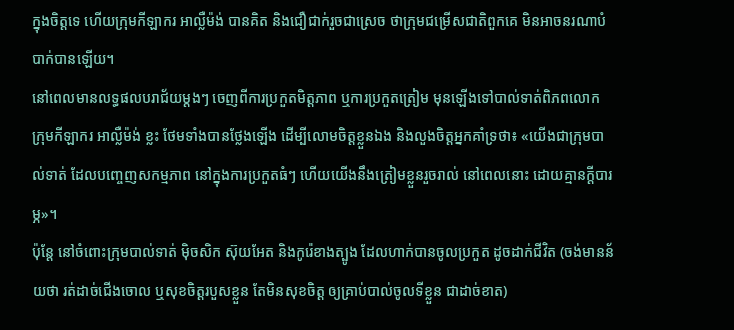ក្នុងចិត្តទេ ហើយក្រុមកីឡាករ អាល្លឺម៉ង់ បានគិត និងជឿជាក់រួចជាស្រេច ថាក្រុមជម្រើសជាតិពួកគេ មិនអាចនរណាបំបាក់បានឡើយ។
នៅពេលមានលទ្ធផលបរាជ័យម្ដងៗ ចេញពីការប្រកួតមិត្តភាព ឬការប្រកួតត្រៀម មុនឡើងទៅបាល់ទាត់ពិភពលោក ក្រុមកីឡាករ អាល្លឺម៉ង់ ខ្លះ ថែមទាំងបានថ្លែងឡើង ដើម្បីលោមចិត្តខ្លួនឯង និងលួងចិត្តអ្នកគាំទ្រថា៖ «យើងជាក្រុមបាល់ទាត់ ដែលបញ្ចេញសកម្មភាព នៅក្នុងការប្រកួតធំៗ ហើយយើងនឹងត្រៀមខ្លួនរួចរាល់ នៅពេលនោះ ដោយគ្មានក្ដីបារម្ភ»។
ប៉ុន្តែ នៅចំពោះក្រុមបាល់ទាត់ ម៉ិចសិក ស៊ុយអែត និងកូរ៉េខាងត្បូង ដែលហាក់បានចូលប្រកួត ដូចដាក់ជីវិត (ចង់មានន័យថា រត់ដាច់ជើងចោល ឬសុខចិត្តរបួសខ្លួន តែមិនសុខចិត្ត ឲ្យគ្រាប់បាល់ចូលទីខ្លួន ជាដាច់ខាត)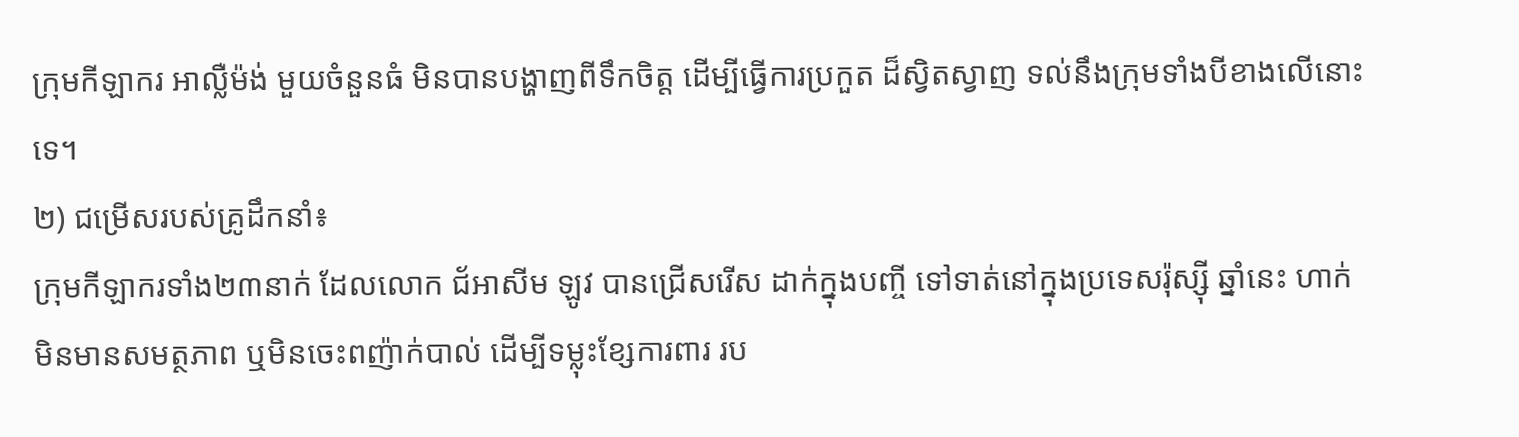ក្រុមកីឡាករ អាល្លឺម៉ង់ មួយចំនួនធំ មិនបានបង្ហាញពីទឹកចិត្ត ដើម្បីធ្វើការប្រកួត ដ៏ស្វិតស្វាញ ទល់នឹងក្រុមទាំងបីខាងលើនោះទេ។
២) ជម្រើសរបស់គ្រូដឹកនាំ៖
ក្រុមកីឡាករទាំង២៣នាក់ ដែលលោក ជ័អាសីម ឡូវ បានជ្រើសរើស ដាក់ក្នុងបញ្ចី ទៅទាត់នៅក្នុងប្រទេសរ៉ុស្ស៊ី ឆ្នាំនេះ ហាក់មិនមានសមត្ថភាព ឬមិនចេះពញ៉ាក់បាល់ ដើម្បីទម្លុះខ្សែការពារ រប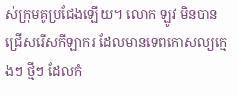ស់ក្រុមគូប្រជែងឡើយ។ លោក ឡូវ មិនបានជ្រើសរើសកីឡាករ ដែលមានទេពកោសល្យក្មេងៗ ថ្មីៗ ដែលកំ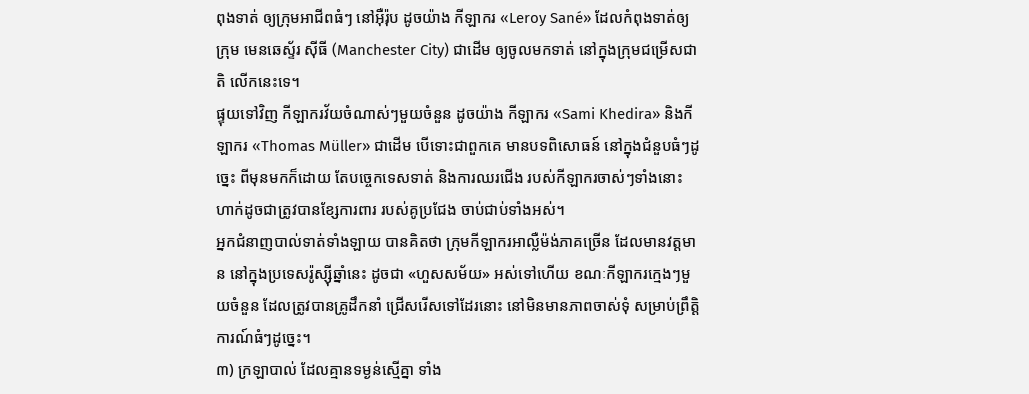ពុងទាត់ ឲ្យក្រុមអាជីពធំៗ នៅអ៊ឺរ៉ុប ដូចយ៉ាង កីឡាករ «Leroy Sané» ដែលកំពុងទាត់ឲ្យក្រុម មេនឆេស្ទ័រ ស៊ីធី (Manchester City) ជាដើម ឲ្យចូលមកទាត់ នៅក្នុងក្រុមជម្រើសជាតិ លើកនេះទេ។
ផ្ទុយទៅវិញ កីឡាករវ័យចំណាស់ៗមួយចំនួន ដូចយ៉ាង កីឡាករ «Sami Khedira» និងកីឡាករ «Thomas Müller» ជាដើម បើទោះជាពួកគេ មានបទពិសោធន៍ នៅក្នុងជំនួបធំៗដូច្នេះ ពីមុនមកក៏ដោយ តែបច្ចេកទេសទាត់ និងការឈរជើង របស់កីឡាករចាស់ៗទាំងនោះ ហាក់ដូចជាត្រូវបានខ្សែការពារ របស់គូប្រជែង ចាប់ជាប់ទាំងអស់។
អ្នកជំនាញបាល់ទាត់ទាំងឡាយ បានគិតថា ក្រុមកីឡាករអាល្លឺម៉ង់ភាគច្រើន ដែលមានវត្តមាន នៅក្នុងប្រទេសរ៉ូស្ស៊ីឆ្នាំនេះ ដូចជា «ហួសសម័យ» អស់ទៅហើយ ខណៈកីឡាករក្មេងៗមួយចំនួន ដែលត្រូវបានគ្រូដឹកនាំ ជ្រើសរើសទៅដែរនោះ នៅមិនមានភាពចាស់ទុំ សម្រាប់ព្រឹត្តិការណ៍ធំៗដូច្នេះ។
៣) ក្រឡាបាល់ ដែលគ្មានទម្ងន់ស្មើគ្នា ទាំង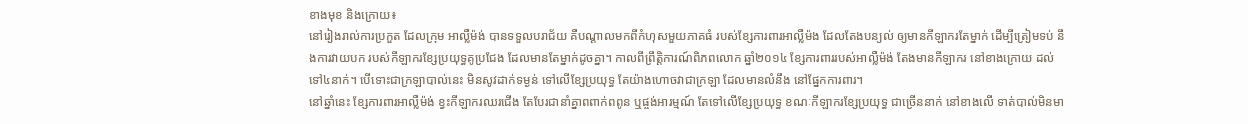ខាងមុខ និងក្រោយ៖
នៅរៀងរាល់ការប្រកួត ដែលក្រុម អាល្លឺម៉ង់ បានទទួលបរាជ័យ គឺបណ្ដាលមកពីកំហុសមួយភាគធំ របស់ខ្សែការពារអាល្លឺម៉ង ដែលតែងបន្យល់ ឲ្យមានកីឡាករតែម្នាក់ ដើម្បីត្រៀមទប់ នឹងការវាយបក របស់កីឡាករខ្សែប្រយុទ្ធគូប្រជែង ដែលមានតែម្នាក់ដូចគ្នា។ កាលពីព្រឹត្តិការណ៍ពិភពលោក ឆ្នាំ២០១៤ ខ្សែការពាររបស់អាល្លឺម៉ង់ តែងមានកីឡាករ នៅខាងក្រោយ ដល់ទៅ៤នាក់។ បើទោះជាក្រឡាបាល់នេះ មិនសូវដាក់ទម្ងន់ ទៅលើខ្សែប្រយុទ្ធ តែយ៉ាងហោចវាជាក្រឡា ដែលមានលំនឹង នៅផ្នែកការពារ។
នៅឆ្នាំនេះ ខ្សែការពារអាល្លឺម៉ង់ ខ្វះកីឡាករឈរជើង តែបែរជានាំគ្នាពពាក់ពពូន ឬផ្ចង់អារម្មណ៍ តែទៅលើខ្សែប្រយុទ្ធ ខណៈកីឡាករខ្សែប្រយុទ្ធ ជាច្រើននាក់ នៅខាងលើ ទាត់បាល់មិនមា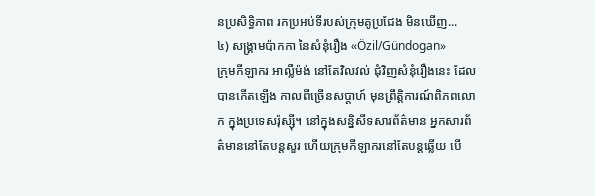នប្រសិទ្ធិភាព រកប្រអប់ទីរបស់ក្រុមគូប្រជែង មិនឃើញ...
៤) សង្គ្រាមប៉ាកកា នៃសំនុំរឿង «Özil/Gündogan»
ក្រុមកីឡាករ អាល្លឺម៉ង់ នៅតែវិលវល់ ជុំវិញសំនុំរឿងនេះ ដែលបានកើតឡើង កាលពីច្រើនសប្ដាហ៍ មុនព្រឹត្តិការណ៍ពិភពលោក ក្នុងប្រទេសរ៉ុស្ស៊ី។ នៅក្នុងសន្និសីទសារព័ត៌មាន អ្នកសារព័ត៌មាននៅតែបន្តសួរ ហើយក្រុមកីឡាករនៅតែបន្តឆ្លើយ បើ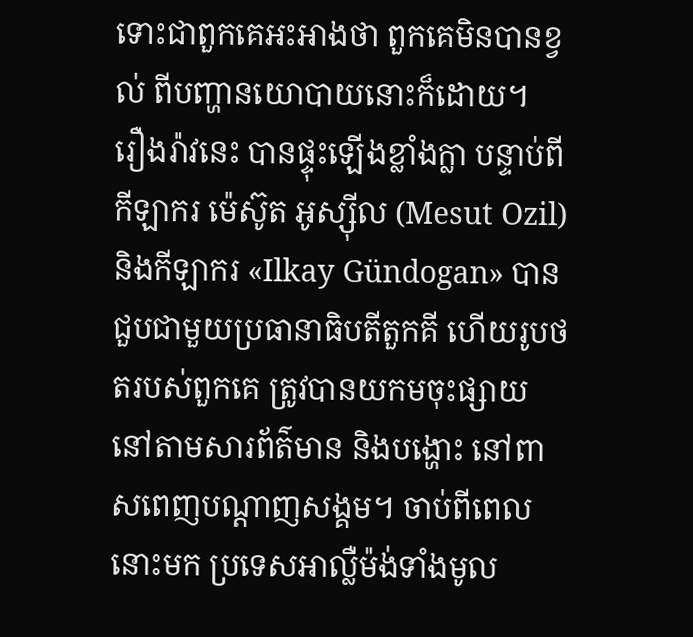ទោះជាពួកគេអះអាងថា ពួកគេមិនបានខ្វល់ ពីបញ្ហានយោបាយនោះក៏ដោយ។
រឿងរ៉ាវនេះ បានផ្ទុះឡើងខ្លាំងក្លា បន្ទាប់ពីកីឡាករ ម៉េស៊ូត អូស្ស៊ីល (Mesut Ozil) និងកីឡាករ «Ilkay Gündogan» បានជួបជាមួយប្រធានាធិបតីតួកគី ហើយរូបថតរបស់ពួកគេ ត្រូវបានយកមចុះផ្សាយ នៅតាមសារព័ត៌មាន និងបង្ហោះ នៅពាសពេញបណ្ដាញសង្គម។ ចាប់ពីពេលនោះមក ប្រទេសអាល្លឺម៉ង់ទាំងមូល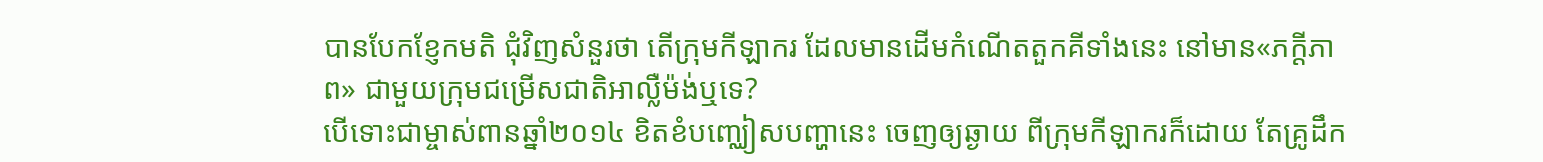បានបែកខ្ញែកមតិ ជុំវិញសំនួរថា តើក្រុមកីឡាករ ដែលមានដើមកំណើតតួកគីទាំងនេះ នៅមាន«ភក្ដីភាព» ជាមួយក្រុមជម្រើសជាតិអាល្លឺម៉ង់ឬទេ?
បើទោះជាម្ចាស់ពានឆ្នាំ២០១៤ ខិតខំបញ្ឈៀសបញ្ហានេះ ចេញឲ្យឆ្ងាយ ពីក្រុមកីឡាករក៏ដោយ តែគ្រូដឹក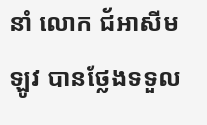នាំ លោក ជ័អាសីម ឡូវ បានថ្លែងទទួល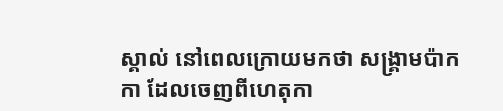ស្គាល់ នៅពេលក្រោយមកថា សង្គ្រាមប៉ាកកា ដែលចេញពីហេតុកា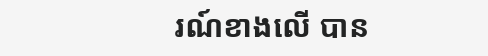រណ៍ខាងលើ បាន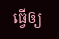ធ្វើឲ្យ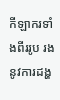កីឡាករទាំងពីររូប រងនូវការដង្ហ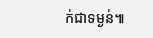ក់ជាទម្ងន់៕